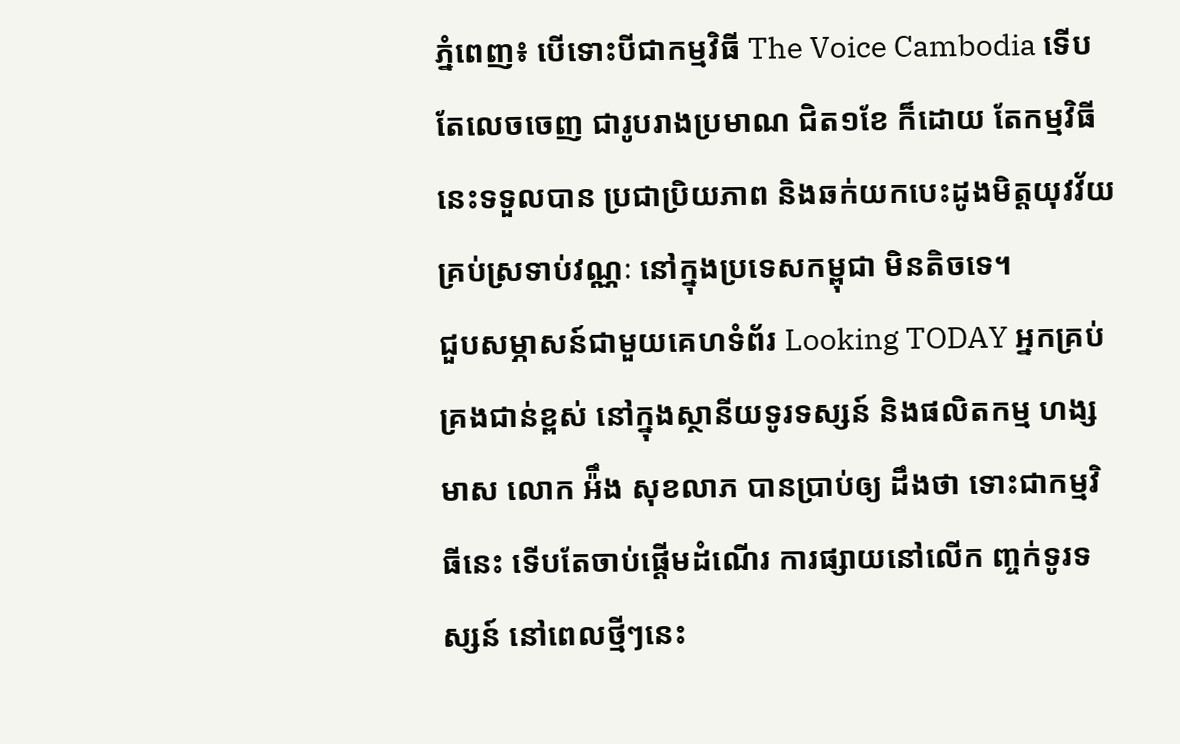ភ្នំពេញ៖ បើទោះបីជាកម្មវិធី The Voice Cambodia ទើបតែលេចចេញ ជារូបរាងប្រមាណ ជិត១ខែ ក៏ដោយ តែកម្មវិធីនេះទទួលបាន ប្រជាប្រិយភាព និងឆក់យកបេះដូងមិត្តយុវវ័យ គ្រប់ស្រទាប់វណ្ណៈ នៅក្នុងប្រទេសកម្ពុជា មិនតិចទេ។
ជួបសម្ភាសន៍ជាមួយគេហទំព័រ Looking TODAY អ្នកគ្រប់គ្រងជាន់ខ្ពស់ នៅក្នុងស្ថានីយទូរទស្សន៍ និងផលិតកម្ម ហង្សមាស លោក អ៉ឹង សុខលាភ បានប្រាប់ឲ្យ ដឹងថា ទោះជាកម្មវិធីនេះ ទើបតែចាប់ផ្តើមដំណើរ ការផ្សាយនៅលើក ញ្ចក់ទូរទស្សន៍ នៅពេលថ្មីៗនេះ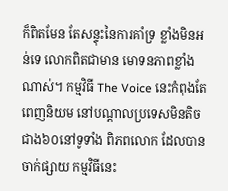ក៏ពិតមែន តែសន្ទុះនៃការគាំទ្រ ខ្លាំងមិនអន់ទេ លោកពិតជាមាន មោទនភាពខ្លាំងណាស់។ កម្មវិធី The Voice នេះកំពុងតែពេញនិយម នៅបណ្តាលប្រទេសមិនតិច ជាង៦០នៅទូទាំង ពិភពលោក ដែលបានចាក់ផ្សាយ កម្មវិធីនេះ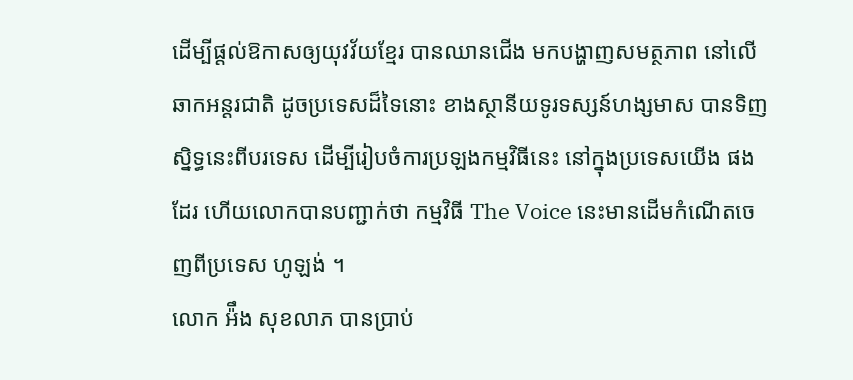ដើម្បីផ្តល់ឱកាសឲ្យយុវវ័យខ្មែរ បានឈានជើង មកបង្ហាញសមត្ថភាព នៅលើឆាកអន្តរជាតិ ដូចប្រទេសដ៏ទៃនោះ ខាងស្ថានីយទូរទស្សន៍ហង្សមាស បានទិញសិ្នទ្ធនេះពីបរទេស ដើម្បីរៀបចំការប្រឡងកម្មវិធីនេះ នៅក្នុងប្រទេសយើង ផងដែរ ហើយលោកបានបញ្ជាក់ថា កម្មវិធី The Voice នេះមានដើមកំណើតចេញពីប្រទេស ហូឡង់ ។
លោក អ៉ឹង សុខលាភ បានប្រាប់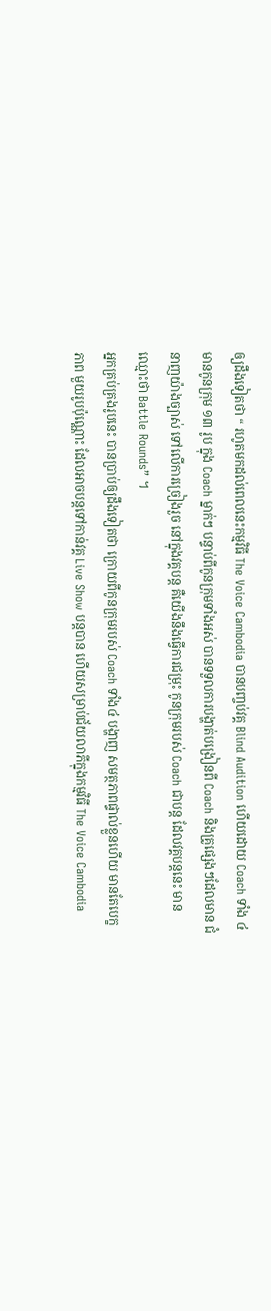ឲ្យដឹងទៀតថា “ រហូតមកដល់ពេលនេះកម្មវិធី The Voice Cambodia បានបញ្ចប់វគ្គ Blind Audition ហើយដោយ Coach ទាំង ៤ មានកូនក្រុម ១៣ រូប ក្នុង Coach ម្នាក់ៗ បន្ទាប់ពីកូនក្រុមទាំងអស់ បានទទួលការបង្ហាត់បង្រៀនពី Coach និងគ្រូផ្សេងៗដែលមាន ជំនាញយ៉ាងច្បាស់ ទៅលើការច្រៀងរួច នៅក្នុងវគ្គបន្ត គឺយើងនឹងធ្វើការជម្រុះ កូនក្រុមរបស់ Coach ជាបន្ត ដែលវគ្គបន្តនេះ មានឈ្មោះថា Battle Rounds” ។
អ្នកគ្រប់គ្រងរូបនេះ បានប្រាប់ឲ្យដឹងទៀតថា ក្រោយពីកូនក្រុមរបស់ Coach ទាំង៤ បង្ហាញ សមត្ថភាពផ្ទាល់ខ្លួនហើយ មានតែបេក្ខភាព មួយរូបប៉ុណ្ណោះ ដែលអាចបន្តទៅកាន់វគ្គ Live Show បន្តបាន ហើយសម្រាប់ជ័យលាភីក្នុងកម្មវិធី The Voice Cambodia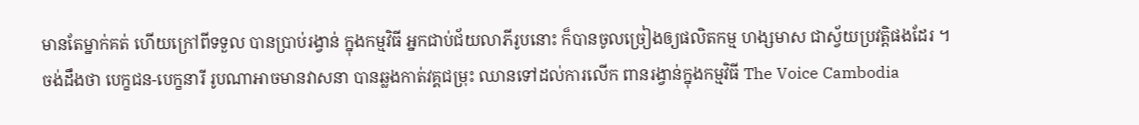មានតែម្នាក់គត់ ហើយក្រៅពីទទួល បានប្រាប់រង្វាន់ ក្នុងកម្មវិធី អ្នកជាប់ជ័យលាភីរូបនោះ ក៏បានចូលច្រៀងឲ្យផលិតកម្ម ហង្សមាស ជាស្វ័យប្រវត្តិផងដែរ ។
ចង់ដឹងថា បេក្ខជន-បេក្ខនារី រូបណាអាចមានវាសនា បានឆ្លងកាត់វគ្គជម្រុះ ឈានទៅដល់ការលើក ពានរង្វាន់ក្នុងកម្មវិធី The Voice Cambodia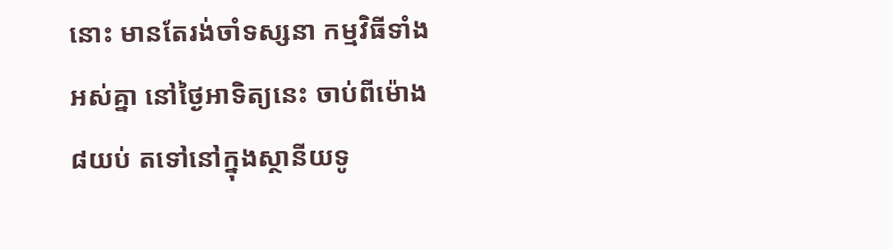នោះ មានតែរង់ចាំទស្សនា កម្មវិធីទាំងអស់គ្នា នៅថ្ងៃអាទិត្យនេះ ចាប់ពីម៉ោង៨យប់ តទៅនៅក្នុងស្ថានីយទូ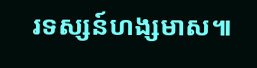រទស្សន៍ហង្សមាស៕